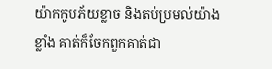យ៉ាកកូបភ័យខ្លាច និងតប់ប្រមល់យ៉ាងខ្លាំង គាត់ក៏ចែកពួកគាត់ជា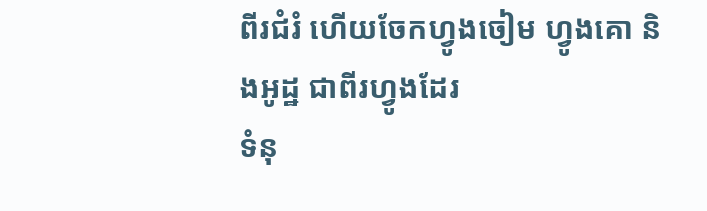ពីរជំរំ ហើយចែកហ្វូងចៀម ហ្វូងគោ និងអូដ្ឋ ជាពីរហ្វូងដែរ
ទំនុ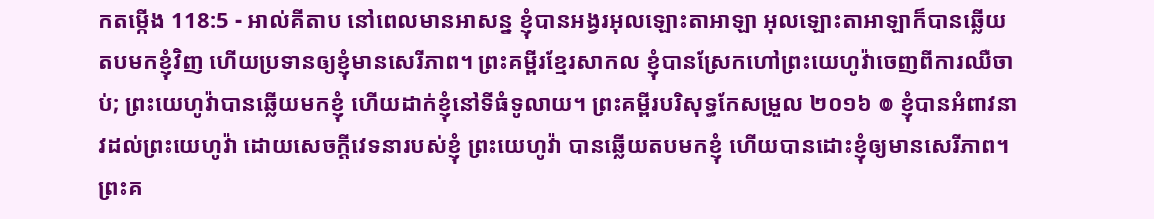កតម្កើង 118:5 - អាល់គីតាប នៅពេលមានអាសន្ន ខ្ញុំបានអង្វរអុលឡោះតាអាឡា អុលឡោះតាអាឡាក៏បានឆ្លើយតបមកខ្ញុំវិញ ហើយប្រទានឲ្យខ្ញុំមានសេរីភាព។ ព្រះគម្ពីរខ្មែរសាកល ខ្ញុំបានស្រែកហៅព្រះយេហូវ៉ាចេញពីការឈឺចាប់; ព្រះយេហូវ៉ាបានឆ្លើយមកខ្ញុំ ហើយដាក់ខ្ញុំនៅទីធំទូលាយ។ ព្រះគម្ពីរបរិសុទ្ធកែសម្រួល ២០១៦ ៙ ខ្ញុំបានអំពាវនាវដល់ព្រះយេហូវ៉ា ដោយសេចក្ដីវេទនារបស់ខ្ញុំ ព្រះយេហូវ៉ា បានឆ្លើយតបមកខ្ញុំ ហើយបានដោះខ្ញុំឲ្យមានសេរីភាព។ ព្រះគ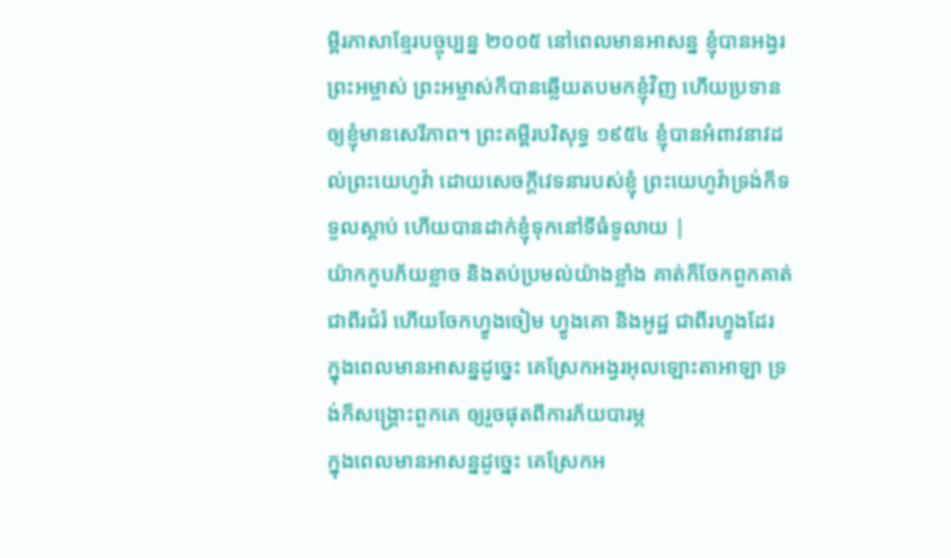ម្ពីរភាសាខ្មែរបច្ចុប្បន្ន ២០០៥ នៅពេលមានអាសន្ន ខ្ញុំបានអង្វរព្រះអម្ចាស់ ព្រះអម្ចាស់ក៏បានឆ្លើយតបមកខ្ញុំវិញ ហើយប្រទានឲ្យខ្ញុំមានសេរីភាព។ ព្រះគម្ពីរបរិសុទ្ធ ១៩៥៤ ខ្ញុំបានអំពាវនាវដល់ព្រះយេហូវ៉ា ដោយសេចក្ដីវេទនារបស់ខ្ញុំ ព្រះយេហូវ៉ាទ្រង់ក៏ទទួលស្តាប់ ហើយបានដាក់ខ្ញុំទុកនៅទីធំទូលាយ |
យ៉ាកកូបភ័យខ្លាច និងតប់ប្រមល់យ៉ាងខ្លាំង គាត់ក៏ចែកពួកគាត់ជាពីរជំរំ ហើយចែកហ្វូងចៀម ហ្វូងគោ និងអូដ្ឋ ជាពីរហ្វូងដែរ
ក្នុងពេលមានអាសន្នដូច្នេះ គេស្រែកអង្វរអុលឡោះតាអាឡា ទ្រង់ក៏សង្គ្រោះពួកគេ ឲ្យរួចផុតពីការភ័យបារម្ភ
ក្នុងពេលមានអាសន្នដូច្នេះ គេស្រែកអ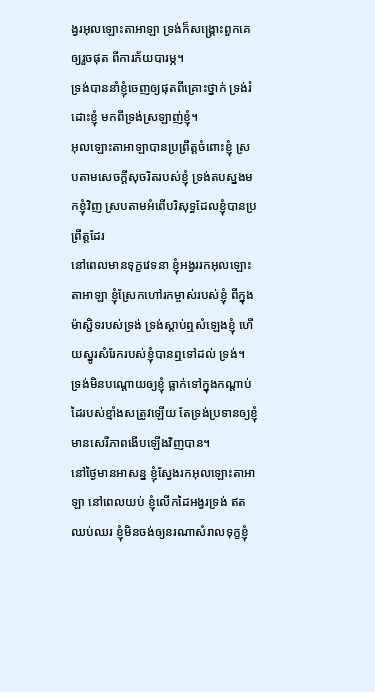ង្វរអុលឡោះតាអាឡា ទ្រង់ក៏សង្គ្រោះពួកគេឲ្យរួចផុត ពីការភ័យបារម្ភ។
ទ្រង់បាននាំខ្ញុំចេញឲ្យផុតពីគ្រោះថ្នាក់ ទ្រង់រំដោះខ្ញុំ មកពីទ្រង់ស្រឡាញ់ខ្ញុំ។
អុលឡោះតាអាឡាបានប្រព្រឹត្តចំពោះខ្ញុំ ស្របតាមសេចក្ដីសុចរិតរបស់ខ្ញុំ ទ្រង់តបស្នងមកខ្ញុំវិញ ស្របតាមអំពើបរិសុទ្ធដែលខ្ញុំបានប្រព្រឹត្តដែរ
នៅពេលមានទុក្ខវេទនា ខ្ញុំអង្វររកអុលឡោះតាអាឡា ខ្ញុំស្រែកហៅរកម្ចាស់របស់ខ្ញុំ ពីក្នុងម៉ាស្ជិទរបស់ទ្រង់ ទ្រង់ស្តាប់ឮសំឡេងខ្ញុំ ហើយស្នូរសំរែករបស់ខ្ញុំបានឮទៅដល់ ទ្រង់។
ទ្រង់មិនបណ្តោយឲ្យខ្ញុំ ធ្លាក់ទៅក្នុងកណ្ដាប់ដៃរបស់ខ្មាំងសត្រូវឡើយ តែទ្រង់ប្រទានឲ្យខ្ញុំ មានសេរីភាពងើបឡើងវិញបាន។
នៅថ្ងៃមានអាសន្ន ខ្ញុំស្វែងរកអុលឡោះតាអាឡា នៅពេលយប់ ខ្ញុំលើកដៃអង្វរទ្រង់ ឥតឈប់ឈរ ខ្ញុំមិនចង់ឲ្យនរណាសំរាលទុក្ខខ្ញុំ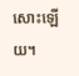សោះឡើយ។